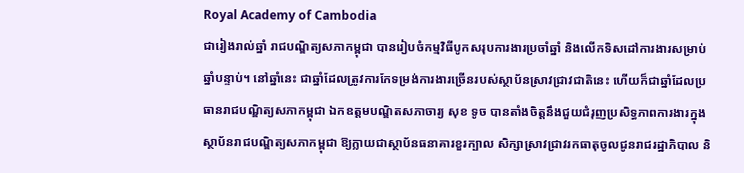Royal Academy of Cambodia
ជារៀងរាល់ឆ្នាំ រាជបណ្ឌិត្យសភាកម្ពុជា បានរៀបចំកម្មវិធីបូកសរុបការងារប្រចាំឆ្នាំ និងលើកទិសដៅការងារសម្រាប់ឆ្នាំបន្ទាប់។ នៅឆ្នាំនេះ ជាឆ្នាំដែលត្រូវការកែទម្រង់ការងារច្រើនរបស់ស្ថាប័នស្រាវជ្រាវជាតិនេះ ហើយក៏ជាឆ្នាំដែលប្រធានរាជបណ្ឌិត្យសភាកម្ពុជា ឯកឧត្តមបណ្ឌិតសភាចារ្យ សុខ ទូច បានតាំងចិត្តនឹងជួយជំរុញប្រសិទ្ធភាពការងារក្នុងស្ថាប័នរាជបណ្ឌិត្យសភាកម្ពុជា ឱ្យក្លាយជាស្ថាប័នធនាគារខួរក្បាល សិក្សាស្រាវជ្រាវរកធាតុចូលជូនរាជរដ្ឋាភិបាល និ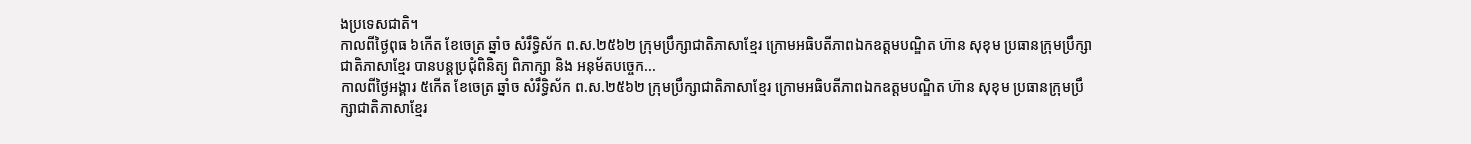ងប្រទេសជាតិ។
កាលពីថ្ងៃពុធ ៦កេីត ខែចេត្រ ឆ្នាំច សំរឹទ្ធិស័ក ព.ស.២៥៦២ ក្រុមប្រឹក្សាជាតិភាសាខ្មែរ ក្រោមអធិបតីភាពឯកឧត្តមបណ្ឌិត ហ៊ាន សុខុម ប្រធានក្រុមប្រឹក្សាជាតិភាសាខ្មែរ បានបន្តប្រជុំពិនិត្យ ពិភាក្សា និង អនុម័តបច្ចេក...
កាលពីថ្ងៃអង្គារ ៥កេីត ខែចេត្រ ឆ្នាំច សំរឹទ្ធិស័ក ព.ស.២៥៦២ ក្រុមប្រឹក្សាជាតិភាសាខ្មែរ ក្រោមអធិបតីភាពឯកឧត្តមបណ្ឌិត ហ៊ាន សុខុម ប្រធានក្រុមប្រឹក្សាជាតិភាសាខ្មែរ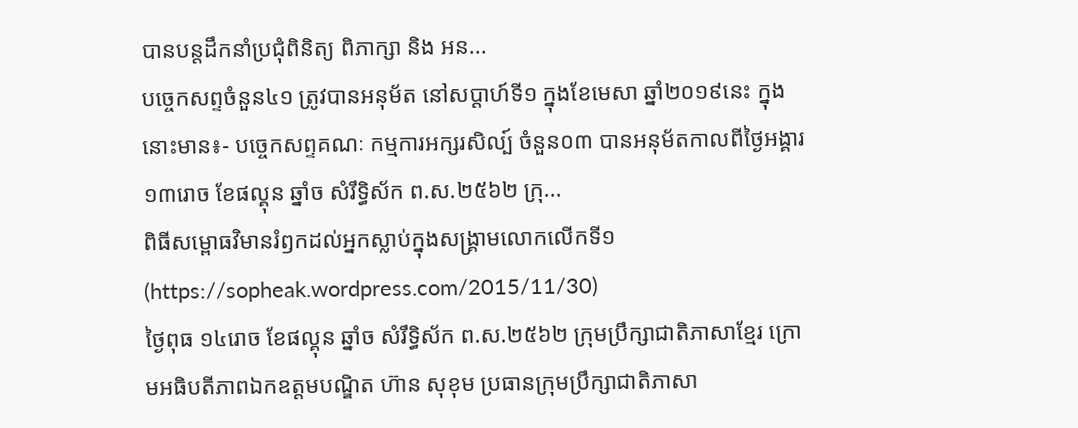បានបន្តដឹកនាំប្រជុំពិនិត្យ ពិភាក្សា និង អន...
បច្ចេកសព្ទចំនួន៤១ ត្រូវបានអនុម័ត នៅសប្តាហ៍ទី១ ក្នុងខែមេសា ឆ្នាំ២០១៩នេះ ក្នុងនោះមាន៖- បច្ចេកសព្ទគណៈ កម្មការអក្សរសិល្ប៍ ចំនួន០៣ បានអនុម័តកាលពីថ្ងៃអង្គារ ១៣រោច ខែផល្គុន ឆ្នាំច សំរឹទ្ធិស័ក ព.ស.២៥៦២ ក្រុ...
ពិធីសម្ពោធវិមានរំឭកដល់អ្នកស្លាប់ក្នុងសង្គ្រាមលោកលើកទី១ (https://sopheak.wordpress.com/2015/11/30)
ថ្ងៃពុធ ១៤រោច ខែផល្គុន ឆ្នាំច សំរឹទ្ធិស័ក ព.ស.២៥៦២ ក្រុមប្រឹក្សាជាតិភាសាខ្មែរ ក្រោមអធិបតីភាពឯកឧត្តមបណ្ឌិត ហ៊ាន សុខុម ប្រធានក្រុមប្រឹក្សាជាតិភាសា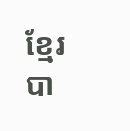ខ្មែរ បា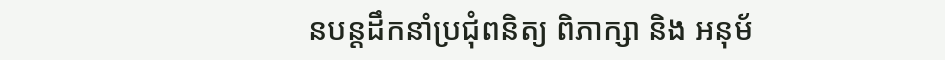នបន្តដឹកនាំប្រជុំពនិត្យ ពិភាក្សា និង អនុម័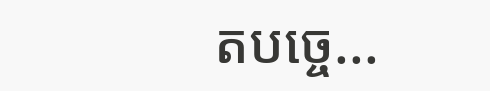តបច្ចេ...